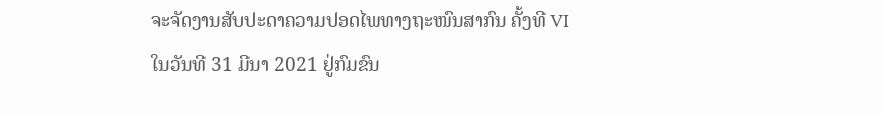ຈະຈັດງານສັບປະດາຄວາມປອດໄພທາງຖະໜົນສາກົນ ຄັ້ງທີ VI
ໃນວັນທີ 31 ມີນາ 2021 ຢູ່ກົມຂົນ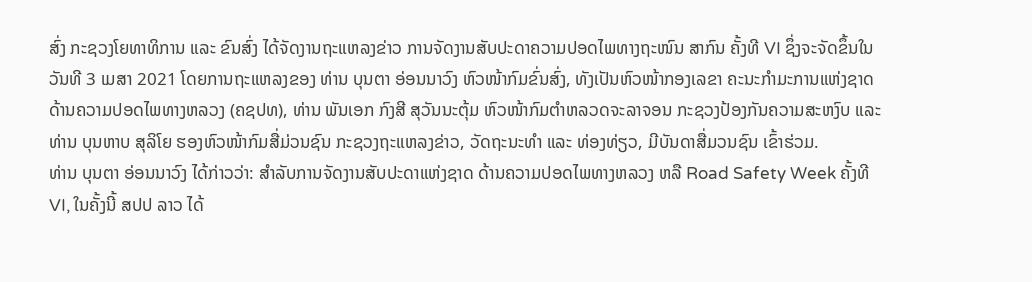ສົ່ງ ກະຊວງໂຍທາທິການ ແລະ ຂົນສົ່ງ ໄດ້ຈັດງານຖະແຫລງຂ່າວ ການຈັດງານສັບປະດາຄວາມປອດໄພທາງຖະໜົນ ສາກົນ ຄັ້ງທີ VI ຊຶ່ງຈະຈັດຂຶ້ນໃນວັນທີ 3 ເມສາ 2021 ໂດຍການຖະແຫລງຂອງ ທ່ານ ບຸນຕາ ອ່ອນນາວົງ ຫົວໜ້າກົມຂົ່ນສົ່ງ, ທັງເປັນຫົວໜ້າກອງເລຂາ ຄະນະກຳມະການແຫ່ງຊາດ ດ້ານຄວາມປອດໄພທາງຫລວງ (ຄຊປທ), ທ່ານ ພັນເອກ ກົງສີ ສຸວັນນະຕຸ້ມ ຫົວໜ້າກົມຕຳຫລວດຈະລາຈອນ ກະຊວງປ້ອງກັນຄວາມສະຫງົບ ແລະ ທ່ານ ບຸນຫາບ ສຸລິໂຍ ຮອງຫົວໜ້າກົມສື່ມ່ວນຊົນ ກະຊວງຖະແຫລງຂ່າວ, ວັດຖະນະທຳ ແລະ ທ່ອງທ່ຽວ, ມີບັນດາສື່ມວນຊົນ ເຂົ້າຮ່ວມ.
ທ່ານ ບຸນຕາ ອ່ອນນາວົງ ໄດ້ກ່າວວ່າ: ສຳລັບການຈັດງານສັບປະດາແຫ່ງຊາດ ດ້ານຄວາມປອດໄພທາງຫລວງ ຫລື Road Safety Week ຄັ້ງທີ VI, ໃນຄັ້ງນີ້ ສປປ ລາວ ໄດ້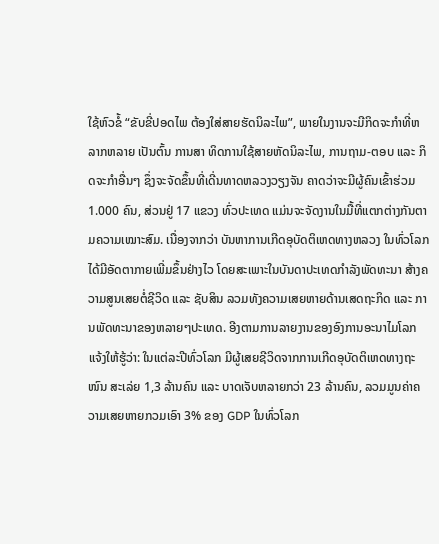ໃຊ້ຫົວຂໍ້ “ຂັບຂີ່ປອດໄພ ຕ້ອງໃສ່ສາຍຮັດນິລະໄພ”, ພາຍໃນງານຈະມີກິດຈະກຳທີ່ຫລາກຫລາຍ ເປັນຕົ້ນ ການສາ ທິດການໃຊ້ສາຍຫັດນິລະໄພ, ການຖາມ-ຕອບ ແລະ ກິດຈະກຳອື່ນໆ ຊຶ່ງຈະຈັດຂຶ້ນທີ່ເດີ່ນທາດຫລວງວຽງຈັນ ຄາດວ່າຈະມີຜູ້ຄົນເຂົ້າຮ່ວມ 1.000 ຄົນ, ສ່ວນຢູ່ 17 ແຂວງ ທົ່ວປະເທດ ແມ່ນຈະຈັດງານໃນມື້ທີ່ແຕກຕ່າງກັນຕາມຄວາມເໝາະສົມ. ເນື່ອງຈາກວ່າ ບັນຫາການເກີດອຸບັດຕິເຫດທາງຫລວງ ໃນທົ່ວໂລກ ໄດ້ມີອັດຕາກາຍເພີ່ມຂຶ້ນຢ່າງໄວ ໂດຍສະເພາະໃນບັນດາປະເທດກຳລັງພັດທະນາ ສ້າງຄວາມສູນເສຍຕໍ່ຊີວິດ ແລະ ຊັບສິນ ລວມທັງຄວາມເສຍຫາຍດ້ານເສດຖະກິດ ແລະ ການພັດທະນາຂອງຫລາຍໆປະເທດ. ອີງຕາມການລາຍງານຂອງອົງການອະນາໄມໂລກ ແຈ້ງໃຫ້ຮູ້ວ່າ: ໃນແຕ່ລະປີທົ່ວໂລກ ມີຜູ້ເສຍຊີວິດຈາກການເກີດອຸບັດຕິເຫດທາງຖະໜົນ ສະເລ່ຍ 1,3 ລ້ານຄົນ ແລະ ບາດເຈັບຫລາຍກວ່າ 23 ລ້ານຄົນ, ລວມມູນຄ່າຄວາມເສຍຫາຍກວມເອົາ 3% ຂອງ GDP ໃນທົ່ວໂລກ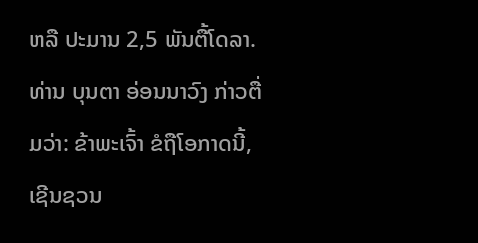ຫລື ປະມານ 2,5 ພັນຕື້ໂດລາ.
ທ່ານ ບຸນຕາ ອ່ອນນາວົງ ກ່າວຕື່ມວ່າ: ຂ້າພະເຈົ້າ ຂໍຖືໂອກາດນີ້, ເຊີນຊວນ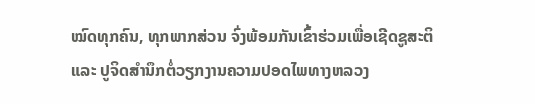ໝົດທຸກຄົນ, ທຸກພາກສ່ວນ ຈົ່ງພ້ອມກັນເຂົ້າຮ່ວມເພື່ອເຊີດຊູສະຕິ ແລະ ປູຈິດສຳນຶກຕໍ່ວຽກງານຄວາມປອດໄພທາງຫລວງ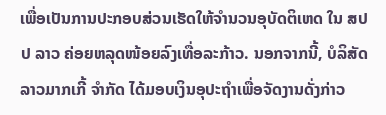ເພື່ອເປັນການປະກອບສ່ວນເຮັດໃຫ້ຈຳນວນອຸບັດຕິເຫດ ໃນ ສປປ ລາວ ຄ່ອຍຫລຸດໜ້ອຍລົງເທື່ອລະກ້າວ. ນອກຈາກນີ້, ບໍລິສັດ ລາວມາກເກີ້ ຈຳກັດ ໄດ້ມອບເງິນອຸປະຖຳເພື່ອຈັດງານດັ່ງກ່າວ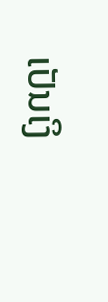ເປັນເງິ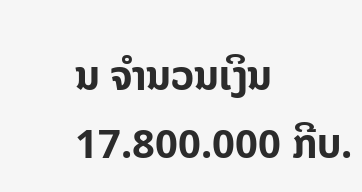ນ ຈຳນວນເງິນ 17.800.000 ກີບ.